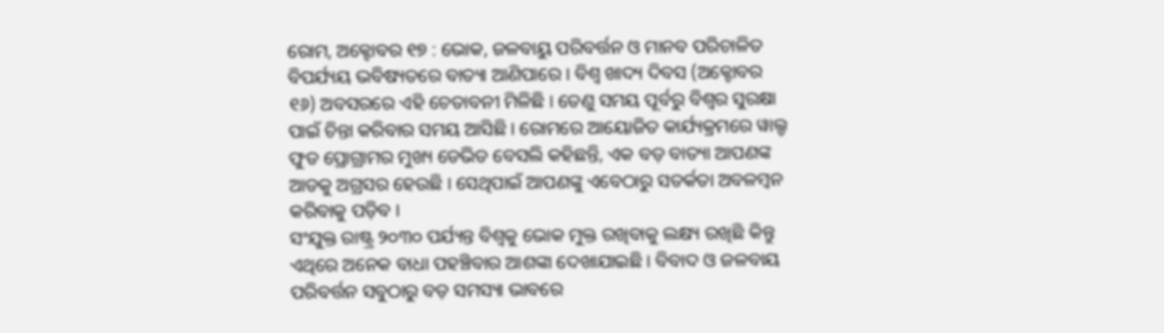ରୋମ, ଅକ୍ଟୋବର ୧୭ : ଭୋକ, ଜଳବାୟୁ ପରିବର୍ତ୍ତନ ଓ ମାନବ ପରିଚାଳିତ ବିପର୍ଯ୍ୟୟ ଭବିଷ୍ୟତରେ ବାତ୍ୟା ଆଣିପାରେ । ବିଶ୍ୱ ଖାଦ୍ୟ ଦିବସ (ଅକ୍ଟୋବର ୧୬) ଅବସରରେ ଏହି ଚେତାବନୀ ମିଳିଛି । ତେଣୁ ସମୟ ପୂର୍ବରୁ ବିଶ୍ୱର ସୁରକ୍ଷା ପାଇଁ ଚିନ୍ତା କରିବାର ସମୟ ଆସିଛି । ରୋମରେ ଆୟୋଜିତ କାର୍ଯ୍ୟକ୍ରମରେ ୱାଲ୍ଡ ଫୁଡ ପ୍ରୋଗ୍ରାମର ମୁଖ୍ୟ ଡେଭିଡ ବେସଲି କହିଛନ୍ତି, ଏକ ବଡ଼ ବାତ୍ୟା ଆପଣଙ୍କ ଆଡକୁ ଅଗ୍ରସର ହେଉଛି । ସେଥିପାଇଁ ଆପଣଙ୍କୁ ଏବେଠାରୁ ସତର୍କତା ଅବଳମ୍ବନ କରିବାକୁ ପଡ଼ିବ ।
ସଂଯୁକ୍ତ ରାଷ୍ଟ୍ର ୨୦୩୦ ପର୍ଯ୍ୟନ୍ତ ବିଶ୍ୱକୁ ଭୋକ ମୁକ୍ତ ରଖିବାକୁ ଲକ୍ଷ୍ୟ ରଖିଛି କିନ୍ତୁ ଏଥିରେ ଅନେକ ବାଧା ପହଞ୍ଚିବାର ଆଶଙ୍କା ଦେଖାଯାଇଛି । ବିବାଦ ଓ ଜଳବାୟ ପରିବର୍ତ୍ତନ ସବୁଠାରୁ ବଡ଼ ସମସ୍ୟା ଭାବରେ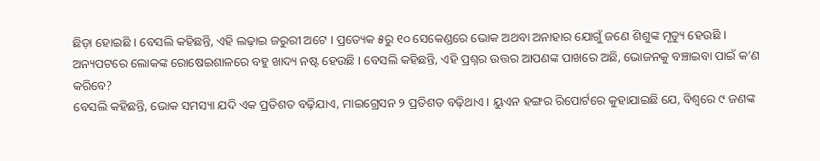ଛିଡ଼ା ହୋଇଛି । ବେସଲି କହିଛନ୍ତି, ଏହି ଲଢ଼ାଇ ଜରୁରୀ ଅଟେ । ପ୍ରତ୍ୟେକ ୫ରୁ ୧୦ ସେକେଣ୍ଡରେ ଭୋକ ଅଥବା ଅନାହାର ଯୋଗୁଁ ଜଣେ ଶିଶୁଙ୍କ ମୃତ୍ୟୁ ହେଉଛି । ଅନ୍ୟପଟରେ ଲୋକଙ୍କ ରୋଷେଇଶାଳରେ ବହୁ ଖାଦ୍ୟ ନଷ୍ଟ ହେଉଛି । ବେସଲି କହିଛନ୍ତି, ଏହି ପ୍ରଶ୍ନର ଉତ୍ତର ଆପଣଙ୍କ ପାଖରେ ଅଛି, ଭୋଜନକୁ ବଞ୍ଚାଇବା ପାଇଁ କ’ଣ କରିବେ?
ବେସଲି କହିଛନ୍ତି, ଭୋକ ସମସ୍ୟା ଯଦି ଏକ ପ୍ରତିଶତ ବଢ଼ିଯାଏ, ମାଇଗ୍ରେସନ ୨ ପ୍ରତିଶତ ବଢ଼ିଥାଏ । ୟୁଏନ ହଙ୍ଗର ରିପୋର୍ଟରେ କୁହାଯାଇଛି ଯେ, ବିଶ୍ୱରେ ୯ ଜଣଙ୍କ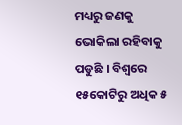ମଧ୍ୟରୁ ଜଣକୁ ଭୋକିଲା ରହିବାକୁ ପଡୁଛି । ବିଶ୍ୱରେ ୧୫କୋଟିରୁ ଅଧିକ ୫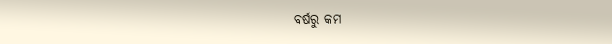ବର୍ଷରୁ କମ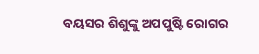ବୟସର ଶିଶୁଙ୍କୁ ଅପପୁଷ୍ଟି ରୋଗର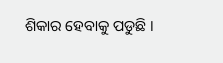ଶିକାର ହେବାକୁ ପଡୁଛି ।